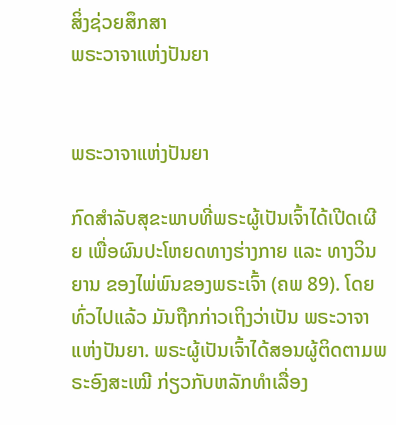ສິ່ງຊ່ວຍສຶກສາ
ພຣະວາຈາແຫ່ງປັນຍາ


ພຣະວາຈາແຫ່ງປັນຍາ

ກົດສຳລັບສຸຂະພາບທີ່ພຣະຜູ້ເປັນເຈົ້າໄດ້ເປີດເຜີຍ ເພື່ອຜົນປະໂຫຍດທາງຮ່າງກາຍ ແລະ ທາງວິນຍານ ຂອງໄພ່ພົນຂອງພຣະເຈົ້າ (ຄພ 89). ໂດຍທົ່ວໄປແລ້ວ ມັນຖືກກ່າວເຖິງວ່າເປັນ ພຣະວາຈາແຫ່ງປັນຍາ. ພຣະຜູ້ເປັນເຈົ້າໄດ້ສອນຜູ້ຕິດຕາມພຣະອົງສະເໝີ ກ່ຽວກັບຫລັກທຳເລື່ອງ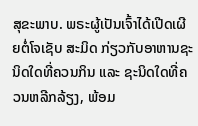ສຸຂະພາບ. ພຣະຜູ້ເປັນເຈົ້າໄດ້ເປີດເຜີຍຕໍ່ໂຈເຊັບ ສະມິດ ກ່ຽວກັບອາຫານຊະນິດໃດທີ່ຄວນກິນ ແລະ ຊະນິດໃດທີ່ຄວນຫລີກລ້ຽງ, ພ້ອມ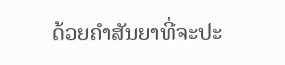ດ້ວຍຄຳສັນຍາທີ່ຈະປະ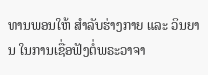ທານພອນໃຫ້ ສຳລັບຮ່າງກາຍ ແລະ ວິນຍານ ໃນການເຊື່ອຟັງຕໍ່ພຣະວາຈາ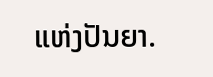ແຫ່ງປັນຍາ.